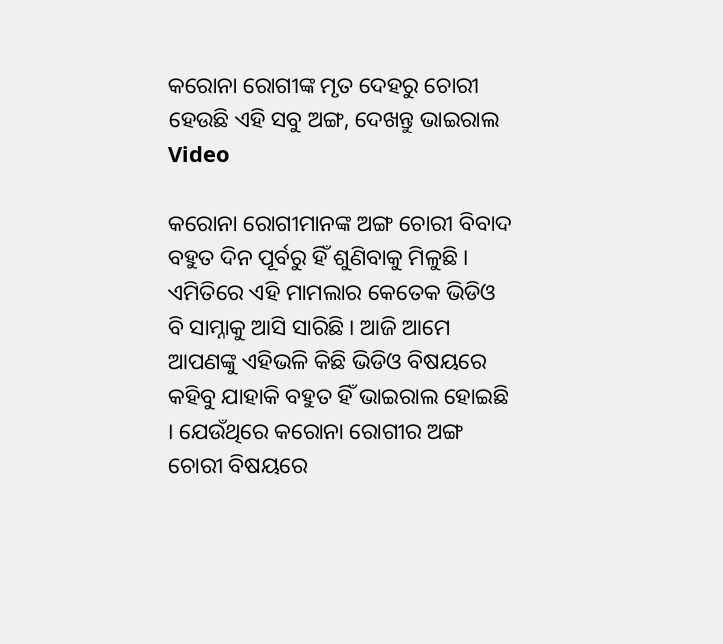କରୋନା ରୋଗୀଙ୍କ ମୃତ ଦେହରୁ ଚୋରୀ ହେଉଛି ଏହି ସବୁ ଅଙ୍ଗ, ଦେଖନ୍ତୁ ଭାଇରାଲ Video

କରୋନା ରୋଗୀମାନଙ୍କ ଅଙ୍ଗ ଚୋରୀ ବିବାଦ ବହୁତ ଦିନ ପୂର୍ବରୁ ହିଁ ଶୁଣିବାକୁ ମିଳୁଛି । ଏମିତିରେ ଏହି ମାମଲାର କେତେକ ଭିଡିଓ ବି ସାମ୍ନାକୁ ଆସି ସାରିଛି । ଆଜି ଆମେ ଆପଣଙ୍କୁ ଏହିଭଳି କିଛି ଭିଡିଓ ବିଷୟରେ କହିବୁ ଯାହାକି ବହୁତ ହିଁ ଭାଇରାଲ ହୋଇଛି । ଯେଉଁଥିରେ କରୋନା ରୋଗୀର ଅଙ୍ଗ ଚୋରୀ ବିଷୟରେ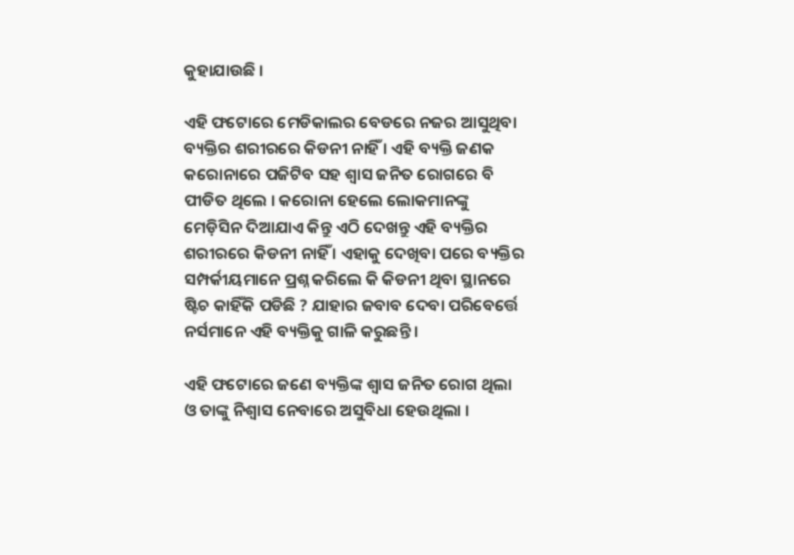କୁହାଯାଉଛି ।

ଏହି ଫଟୋରେ ମେଡିକାଲର ବେଡରେ ନଜର ଆସୁଥିବା ବ୍ୟକ୍ତିର ଶରୀରରେ କିଡନୀ ନାହିଁ । ଏହି ବ୍ୟକ୍ତି ଜଣକ କରୋନାରେ ପଜିଟିବ ସହ ଶ୍ଵାସ ଜନିତ ରୋଗରେ ବି ପୀଡିତ ଥିଲେ । କରୋନା ହେଲେ ଲୋକମାନଙ୍କୁ ମେଡ଼ିସିନ ଦିଆଯାଏ କିନ୍ତୁ ଏଠି ଦେଖନ୍ତୁ ଏହି ବ୍ୟକ୍ତିର ଶରୀରରେ କିଡନୀ ନାହିଁ । ଏହାକୁ ଦେଖିବା ପରେ ବ୍ୟକ୍ତିର ସମ୍ପର୍କୀୟମାନେ ପ୍ରଶ୍ନ କରିଲେ କି କିଡନୀ ଥିବା ସ୍ଥାନରେ ଷ୍ଟିଚ କାହିଁକି ପଡିଛି ? ଯାହାର ଜବାବ ଦେବା ପରିବେର୍ତ୍ତେ ନର୍ସମାନେ ଏହି ବ୍ୟକ୍ତିକୁ ଗାଳି କରୁଛନ୍ତି ।

ଏହି ଫଟୋରେ ଜଣେ ବ୍ୟକ୍ତିଙ୍କ ଶ୍ଵାସ ଜନିତ ରୋଗ ଥିଲା ଓ ତାଙ୍କୁ ନିଶ୍ଵାସ ନେବାରେ ଅସୁବିଧା ହେଉଥିଲା ।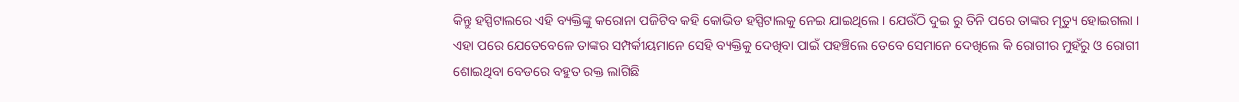କିନ୍ତୁ ହସ୍ପିଟାଲରେ ଏହି ବ୍ୟକ୍ତିଙ୍କୁ କରୋନା ପଜିଟିବ କହି କୋଭିଡ ହସ୍ପିଟାଲକୁ ନେଇ ଯାଇଥିଲେ । ଯେଉଁଠି ଦୁଇ ରୁ ତିନି ପରେ ତାଙ୍କର ମୃତ୍ୟୁ ହୋଇଗଲା । ଏହା ପରେ ଯେତେବେଳେ ତାଙ୍କର ସମ୍ପର୍କୀୟମାନେ ସେହି ବ୍ୟକ୍ତିକୁ ଦେଖିବା ପାଇଁ ପହଞ୍ଚିଲେ ତେବେ ସେମାନେ ଦେଖିଲେ କି ରୋଗୀର ମୁହଁରୁ ଓ ରୋଗୀ ଶୋଇଥିବା ବେଡରେ ବହୁତ ରକ୍ତ ଲାଗିଛି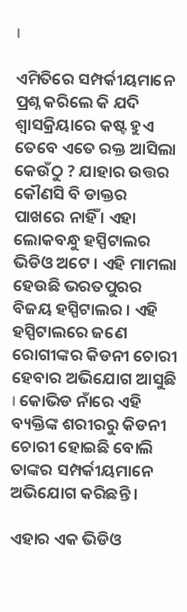।

ଏମିତିରେ ସମ୍ପର୍କୀୟମାନେ ପ୍ରଶ୍ନ କରିଲେ କି ଯଦି ଶ୍ଵାସକ୍ରିୟାରେ କଷ୍ଟ ହୁଏ ତେବେ ଏତେ ରକ୍ତ ଆସିଲା କେଉଁଠୁ ? ଯାହାର ଉତ୍ତର କୌଣସି ବି ଡାକ୍ତର ପାଖରେ ନାହିଁ । ଏହା ଲୋକବନ୍ଧୁ ହସ୍ପିଟାଲର ଭିଡିଓ ଅଟେ । ଏହି ମାମଲା ହେଉଛି ଭରତପୁରର ବିଜୟ ହସ୍ପିଟାଲର । ଏହି ହସ୍ପିଟାଲରେ ଜଣେ ରୋଗୀଙ୍କର କିଡନୀ ଚୋରୀ ହେବାର ଅଭିଯୋଗ ଆସୁଛି । କୋଭିଡ ନାଁରେ ଏହି ବ୍ୟକ୍ତିଙ୍କ ଶରୀରରୁ କିଡନୀ ଚୋରୀ ହୋଇଛି ବୋଲି ତାଙ୍କର ସମ୍ପର୍କୀୟମାନେ ଅଭିଯୋଗ କରିଛନ୍ତି ।

ଏହାର ଏକ ଭିଡିଓ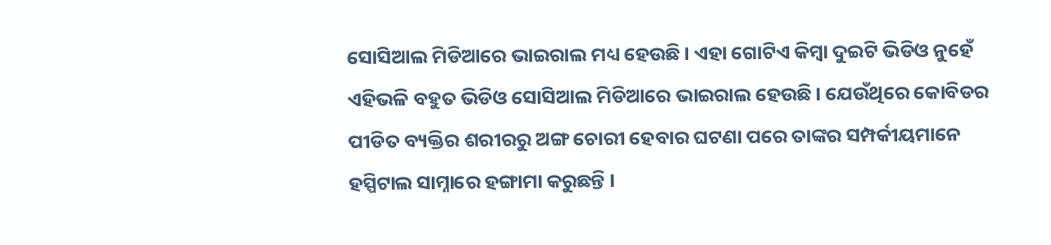ସୋସିଆଲ ମିଡିଆରେ ଭାଇରାଲ ମଧ୍ୟ ହେଉଛି । ଏହା ଗୋଟିଏ କିମ୍ବା ଦୁଇଟି ଭିଡିଓ ନୁହେଁ ଏହିଭଳି ବହୁତ ଭିଡିଓ ସୋସିଆଲ ମିଡିଆରେ ଭାଇରାଲ ହେଉଛି । ଯେଉଁଥିରେ କୋବିଡର ପୀଡିତ ବ୍ୟକ୍ତିର ଶରୀରରୁ ଅଙ୍ଗ ଚୋରୀ ହେବାର ଘଟଣା ପରେ ତାଙ୍କର ସମ୍ପର୍କୀୟମାନେ ହସ୍ପିଟାଲ ସାମ୍ନାରେ ହଙ୍ଗାମା କରୁଛନ୍ତି ।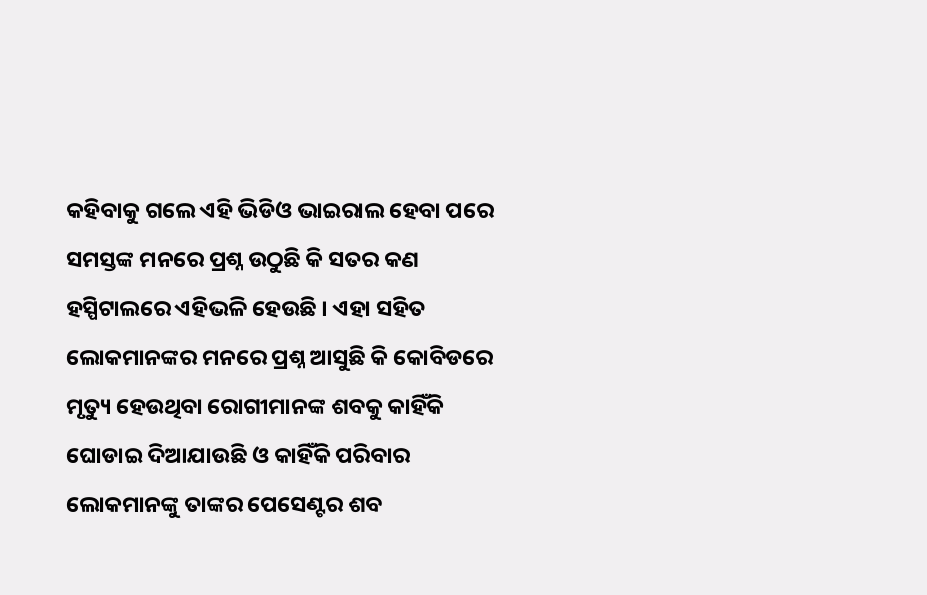କହିବାକୁ ଗଲେ ଏହି ଭିଡିଓ ଭାଇରାଲ ହେବା ପରେ ସମସ୍ତଙ୍କ ମନରେ ପ୍ରଶ୍ନ ଉଠୁଛି କି ସତର କଣ ହସ୍ପିଟାଲରେ ଏହିଭଳି ହେଉଛି । ଏହା ସହିତ ଲୋକମାନଙ୍କର ମନରେ ପ୍ରଶ୍ନ ଆସୁଛି କି କୋବିଡରେ ମୃତ୍ୟୁ ହେଉଥିବା ରୋଗୀମାନଙ୍କ ଶବକୁ କାହିଁକି ଘୋଡାଇ ଦିଆଯାଉଛି ଓ କାହିଁକି ପରିବାର ଲୋକମାନଙ୍କୁ ତାଙ୍କର ପେସେଣ୍ଟର ଶବ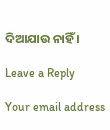ଦିଆଯାଉ ନାହିଁ ।

Leave a Reply

Your email address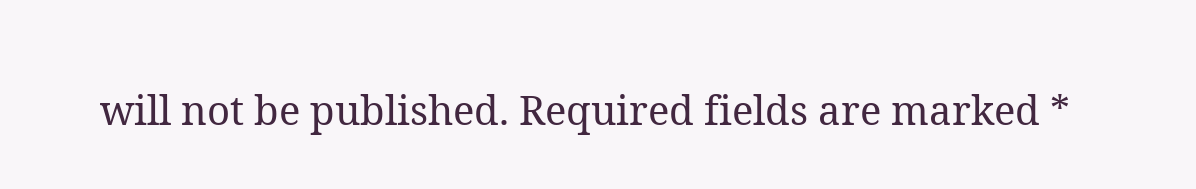will not be published. Required fields are marked *